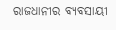ରାଜଧାନୀର ବ୍ୟବସାୟୀ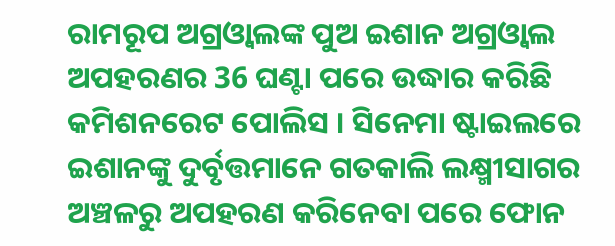ରାମରୂପ ଅଗ୍ରଓ୍ୱାଲଙ୍କ ପୁଅ ଇଶାନ ଅଗ୍ରଓ୍ୱାଲ ଅପହରଣର 36 ଘଣ୍ଟା ପରେ ଉଦ୍ଧାର କରିଛି କମିଶନରେଟ ପୋଲିସ । ସିନେମା ଷ୍ଟାଇଲରେ ଇଶାନଙ୍କୁ ଦୁର୍ବୃତ୍ତମାନେ ଗତକାଲି ଲକ୍ଷ୍ମୀସାଗର ଅଞ୍ଚଳରୁ ଅପହରଣ କରିନେବା ପରେ ଫୋନ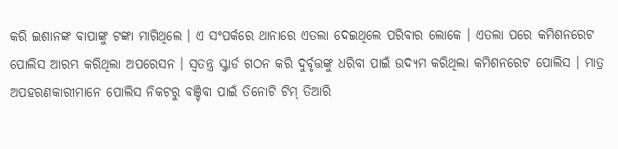କରି ଇଶାନଙ୍କ ବାପାଙ୍କୁ ଟଙ୍କା ମାଗିଥିଲେ । ଏ ସଂପର୍କରେ ଥାନାରେ ଏତଲା ଦେଇଥିଲେ ପରିବାର ଲୋକେ । ଏତଲା ପରେ କମିଶନରେଟ ପୋଲିସ ଆରମ୍ଭ କରିଥିଲା ଅପରେସନ । ସ୍ବତନ୍ତ୍ର ସ୍କ୍ବାର୍ଡ ଗଠନ କରି ଦୁର୍ବୃତ୍ତଙ୍କୁ ଧରିବା ପାଇଁ ଉଦ୍ୟମ କରିଥିଲା କମିଶନରେଟ ପୋଲିସ । ମାତ୍ର ଅପହରଣକାରୀମାନେ ପୋଲିସ ନିକଟରୁ ବଞ୍ଚିବା ପାଇଁ ତିନୋଟି ଟିମ୍ ତିଆରି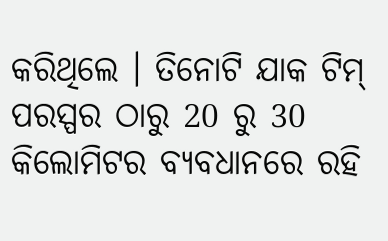କରିଥିଲେ । ତିନୋଟି ଯାକ ଟିମ୍ ପରସ୍ପର ଠାରୁ 20 ରୁ 30 କିଲୋମିଟର ବ୍ୟବଧାନରେ ରହି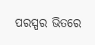ପରସ୍ପର ଭିତରେ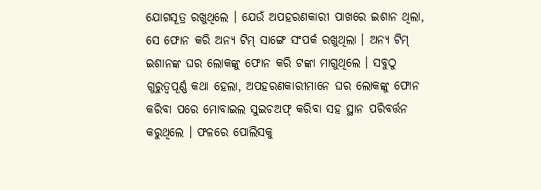ଯୋଗସୂତ୍ର ରଖୁଥିଲେ । ଯେଉଁ ଅପହରଣକାରୀ ପାଖରେ ଇଶାନ ଥିଲା, ସେ ଫୋନ କରି ଅନ୍ୟ ଟିମ୍ ସାଙ୍ଗେ ସଂପର୍କ ରଖୁଥିଲା । ଅନ୍ୟ ଟିମ୍ ଇଶାନଙ୍କ ଘର ଲୋକଙ୍କୁ ଫୋନ କରି ଟଙ୍କା ମାଗୁଥିଲେ । ସବୁଠୁ ଗୁରୁତ୍ବପୂର୍ଣ୍ଣ କଥା ହେଲା, ଅପହରଣକାରୀମାନେ ଘର ଲୋକଙ୍କୁ ଫୋନ କରିବା ପରେ ମୋବାଇଲ ସୁଇଚଅଫ୍ କରିବା ସହ ସ୍ଥାନ ପରିବର୍ତ୍ତନ କରୁଥିଲେ । ଫଳରେ ପୋଲିସକୁ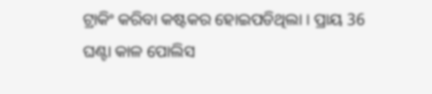ଟ୍ରାକିଂ କରିବା କଷ୍ଟକର ହୋଇପଡିଥିଲା । ପ୍ରାୟ 36 ଘଣ୍ଟା କାଳ ପୋଲିସ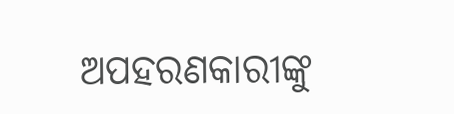ଅପହରଣକାରୀଙ୍କୁ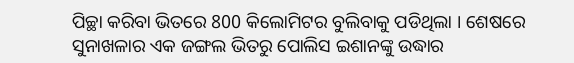ପିଚ୍ଛା କରିବା ଭିତରେ 800 କିଲୋମିଟର ବୁଲିବାକୁ ପଡିଥିଲା । ଶେଷରେ ସୁନାଖଳାର ଏକ ଜଙ୍ଗଲ ଭିତରୁ ପୋଲିସ ଇଶାନଙ୍କୁ ଉଦ୍ଧାର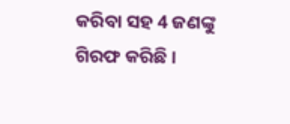କରିବା ସହ 4 ଜଣଙ୍କୁ ଗିରଫ କରିଛି ।